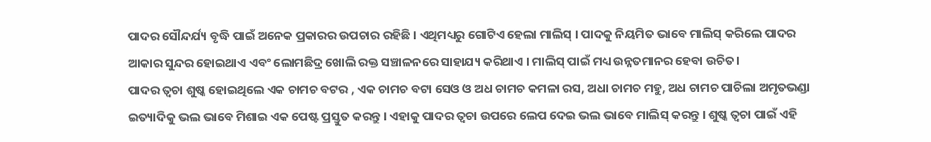ପାଦର ସୌନ୍ଦର୍ଯ୍ୟ ବୃଦ୍ଧି ପାଇଁ ଅନେକ ପ୍ରକାରର ଉପଚାର ରହିଛି । ଏଥିମଧ୍ୟରୁ ଗୋଟିଏ ହେଲା ମାଲିସ୍ । ପାଦକୁ ନିୟମିତ ଭାବେ ମାଲିସ୍ କରିଲେ ପାଦର ଆକାର ସୁନ୍ଦର ହୋଇଥାଏ ଏବଂ ଲୋମଛିଦ୍ର ଖୋଲି ରକ୍ତ ସଞ୍ଚାଳନରେ ସାହାଯ୍ୟ କରିଥାଏ । ମାଲିସ୍ ପାଇଁ ମଧ୍ୟ ଉନ୍ନତମାନର ହେବା ଉଚିତ।
ପାଦର ତ୍ୱଚା ଶୁଷ୍କ ହୋଇଥିଲେ ଏକ ଚାମଚ ବଟର , ଏକ ଚାମଚ ବଟା ସେଓ ଓ ଅଧ ଚାମଚ କମଳା ରସ, ଅଧା ଚାମଚ ମହୁ, ଅଧ ଚାମଚ ପାଚିଲା ଅମୃତଭଣ୍ଡା ଇତ୍ୟାଦିକୁ ଭଲ ଭାବେ ମିଶାଇ ଏକ ପେଷ୍ଟ ପ୍ରସ୍ତୁତ କରନ୍ତୁ । ଏହାକୁ ପାଦର ତ୍ୱଚା ଉପରେ ଲେପ ଦେଇ ଭଲ ଭାବେ ମାଲିସ୍ କରନ୍ତୁ । ଶୁଷ୍କ ତ୍ୱଚା ପାଇଁ ଏହି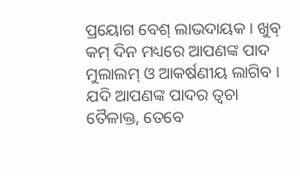ପ୍ରୟୋଗ ବେଶ୍ ଲାଭଦାୟକ । ଖୁବ୍ କମ୍ ଦିନ ମଧ୍ୟରେ ଆପଣଙ୍କ ପାଦ ମୁଲାଲମ୍ ଓ ଆକର୍ଷଣୀୟ ଲାଗିବ ।
ଯଦି ଆପଣଙ୍କ ପାଦର ତ୍ୱଚା ତୈଳାକ୍ତ, ତେବେ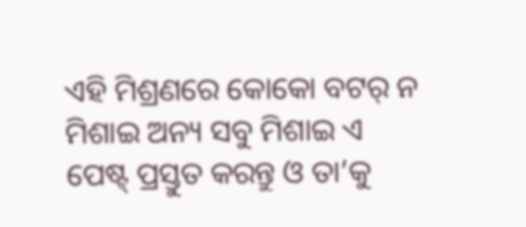ଏହି ମିଶ୍ରଣରେ କୋକୋ ବଟର୍ ନ ମିଶାଇ ଅନ୍ୟ ସବୁ ମିଶାଇ ଏ ପେଷ୍ଟ୍ ପ୍ରସ୍ତୁତ କରନ୍ତୁ ଓ ତା’କୁ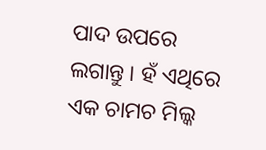ପାଦ ଉପରେ ଲଗାନ୍ତୁ । ହଁ ଏଥିରେ ଏକ ଚାମଚ ମିଲ୍କ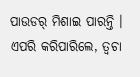ପାଉଡର୍ ମିଶାଇ ପାରନ୍ତି । ଏପରି କରିପାରିଲେ, ତ୍ୱଚା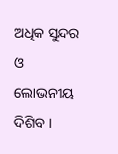ଅଧିକ ସୁନ୍ଦର ଓ ଲୋଭନୀୟ ଦିଶିବ ।